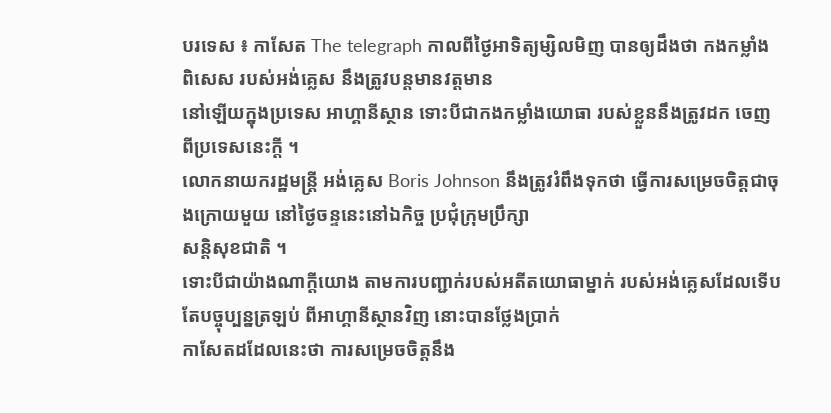បរទេស ៖ កាសែត The telegraph កាលពីថ្ងៃអាទិត្យម្សិលមិញ បានឲ្យដឹងថា កងកម្លាំងពិសេស របស់អង់គ្លេស នឹងត្រូវបន្តមានវត្តមាន
នៅឡើយក្នុងប្រទេស អាហ្គានីស្ថាន ទោះបីជាកងកម្លាំងយោធា របស់ខ្លួននឹងត្រូវដក ចេញពីប្រទេសនេះក្តី ។
លោកនាយករដ្ឋមន្ត្រី អង់គ្លេស Boris Johnson នឹងត្រូវរំពឹងទុកថា ធ្វើការសម្រេចចិត្តជាចុងក្រោយមួយ នៅថ្ងៃចន្ទនេះនៅឯកិច្ច ប្រជុំក្រុមប្រឹក្សា
សន្តិសុខជាតិ ។
ទោះបីជាយ៉ាងណាក្តីយោង តាមការបញ្ជាក់របស់អតីតយោធាម្នាក់ របស់អង់គ្លេសដែលទើបតែបច្ចុប្បន្នត្រឡប់ ពីអាហ្គានីស្ថានវិញ នោះបានថ្លែងប្រាក់
កាសែតដដែលនេះថា ការសម្រេចចិត្តនឹង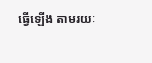ធ្វើឡើង តាមរយៈ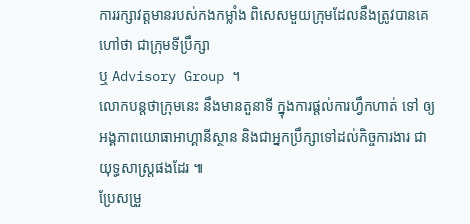ការរក្សាវត្តមានរបស់កងកម្លាំង ពិសេសមួយក្រុមដែលនឹងត្រូវបានគេហៅថា ជាក្រុមទីប្រឹក្សា
ឬ Advisory Group ។
លោកបន្តថាក្រុមនេះ នឹងមានតួនាទី ក្នុងការផ្តល់ការហ្វឹកហាត់ ទៅ ឲ្យអង្គភាពយោធាអាហ្គានីស្ថាន និងជាអ្នកប្រឹក្សាទៅដល់កិច្ចការងារ ជាយុទ្ធសាស្ត្រផងដែរ ៕
ប្រែសម្រួ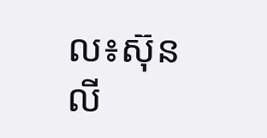ល៖ស៊ុនលី